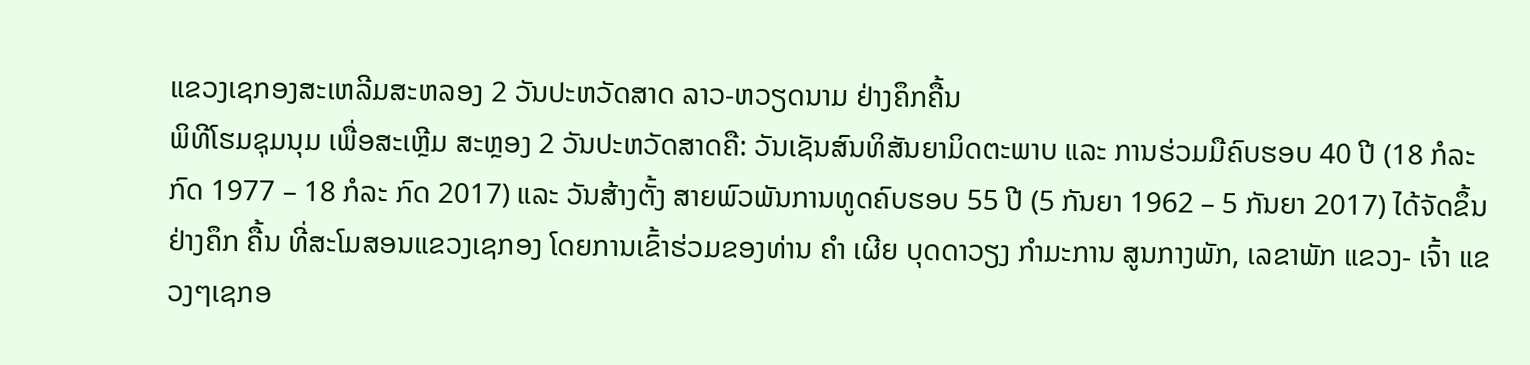ແຂວງເຊກອງສະເຫລີມສະຫລອງ 2 ວັນປະຫວັດສາດ ລາວ-ຫວຽດນາມ ຢ່າງຄຶກຄື້ນ
ພິທີໂຮມຊຸມນຸມ ເພື່ອສະເຫຼີມ ສະຫຼອງ 2 ວັນປະຫວັດສາດຄື: ວັນເຊັນສົນທິສັນຍາມິດຕະພາບ ແລະ ການຮ່ວມມືຄົບຮອບ 40 ປີ (18 ກໍລະກົດ 1977 – 18 ກໍລະ ກົດ 2017) ແລະ ວັນສ້າງຕັ້ງ ສາຍພົວພັນການທູດຄົບຮອບ 55 ປີ (5 ກັນຍາ 1962 – 5 ກັນຍາ 2017) ໄດ້ຈັດຂຶ້ນຢ່າງຄຶກ ຄື້ນ ທີ່ສະໂມສອນແຂວງເຊກອງ ໂດຍການເຂົ້າຮ່ວມຂອງທ່ານ ຄຳ ເຜີຍ ບຸດດາວຽງ ກຳມະການ ສູນກາງພັກ, ເລຂາພັກ ແຂວງ- ເຈົ້າ ແຂວງໆເຊກອ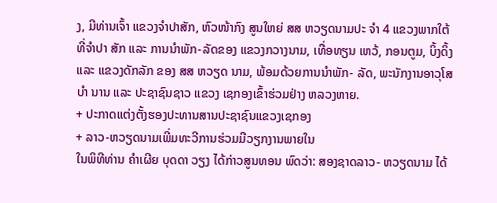ງ, ມີທ່ານເຈົ້າ ແຂວງຈໍາປາສັກ, ຫົວໜ້າກົງ ສູນໃຫຍ່ ສສ ຫວຽດນາມປະ ຈໍາ 4 ແຂວງພາກໃຕ້ທີ່ຈໍາປາ ສັກ ແລະ ການນໍາພັກ-ລັດຂອງ ແຂວງກວາງນາມ, ເທື່ອທຽນ ເຫວ້, ກອນຕູມ, ບິ້ງດິ້ງ ແລະ ແຂວງດັກລັກ ຂອງ ສສ ຫວຽດ ນາມ, ພ້ອມດ້ວຍການນຳພັກ- ລັດ, ພະນັກງານອາວຸໂສບຳ ນານ ແລະ ປະຊາຊົນຊາວ ແຂວງ ເຊກອງເຂົ້າຮ່ວມຢ່າງ ຫລວງຫາຍ.
+ ປະກາດແຕ່ງຕັ້ງຮອງປະທານສານປະຊາຊົນແຂວງເຊກອງ
+ ລາວ-ຫວຽດນາມເພີ່ມທະວີການຮ່ວມມືວຽກງານພາຍໃນ
ໃນພິທີທ່ານ ຄຳເຜີຍ ບຸດດາ ວຽງ ໄດ້ກ່າວສູນທອນ ພົດວ່າ: ສອງຊາດລາວ- ຫວຽດນາມ ໄດ້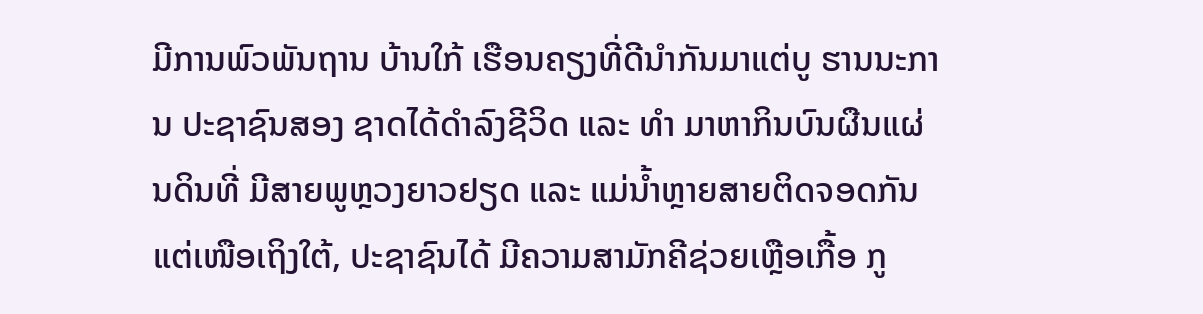ມີການພົວພັນຖານ ບ້ານໃກ້ ເຮືອນຄຽງທີ່ດີນຳກັນມາແຕ່ບູ ຮານນະການ ປະຊາຊົນສອງ ຊາດໄດ້ດຳລົງຊີວິດ ແລະ ທຳ ມາຫາກິນບົນຜືນແຜ່ນດິນທີ່ ມີສາຍພູຫຼວງຍາວຢຽດ ແລະ ແມ່ນ້ຳຫຼາຍສາຍຕິດຈອດກັນ ແຕ່ເໜືອເຖິງໃຕ້, ປະຊາຊົນໄດ້ ມີຄວາມສາມັກຄີຊ່ວຍເຫຼືອເກື້ອ ກູ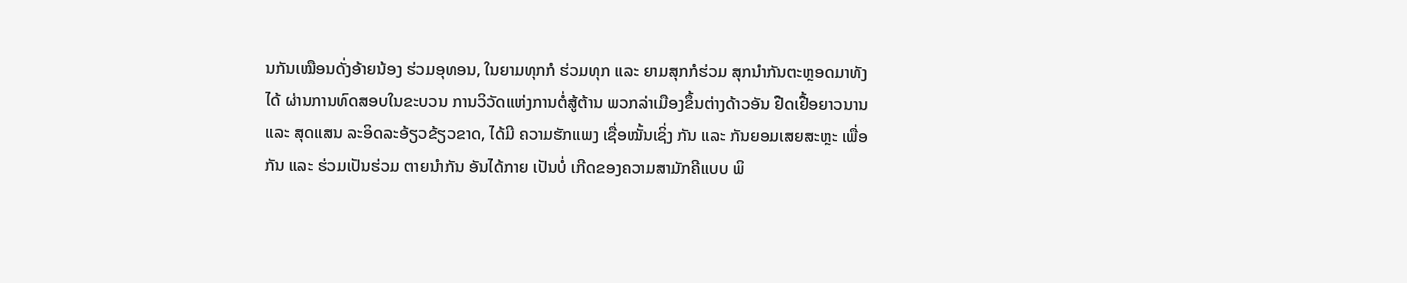ນກັນເໝືອນດັ່ງອ້າຍນ້ອງ ຮ່ວມອຸທອນ, ໃນຍາມທຸກກໍ ຮ່ວມທຸກ ແລະ ຍາມສຸກກໍຮ່ວມ ສຸກນຳກັນຕະຫຼອດມາທັງໄດ້ ຜ່ານການທົດສອບໃນຂະບວນ ການວິວັດແຫ່ງການຕໍ່ສູ້ຕ້ານ ພວກລ່າເມືອງຂຶ້ນຕ່າງດ້າວອັນ ຢືດເຢື້ອຍາວນານ ແລະ ສຸດແສນ ລະອິດລະອ້ຽວຂ້ຽວຂາດ, ໄດ້ມີ ຄວາມຮັກແພງ ເຊື່ອໝັ້ນເຊິ່ງ ກັນ ແລະ ກັນຍອມເສຍສະຫຼະ ເພື່ອກັນ ແລະ ຮ່ວມເປັນຮ່ວມ ຕາຍນຳກັນ ອັນໄດ້ກາຍ ເປັນບໍ່ ເກີດຂອງຄວາມສາມັກຄີແບບ ພິ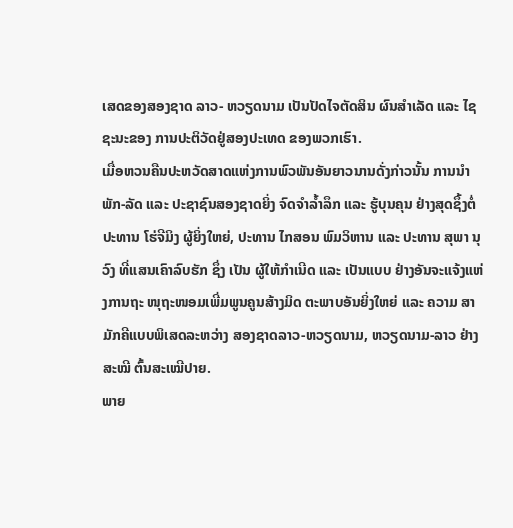ເສດຂອງສອງຊາດ ລາວ- ຫວຽດນາມ ເປັນປັດໄຈຕັດສິນ ຜົນສຳເລັດ ແລະ ໄຊຊະນະຂອງ ການປະຕິວັດຢູ່ສອງປະເທດ ຂອງພວກເຮົາ.
ເມື່ອຫວນຄືນປະຫວັດສາດແຫ່ງການພົວພັນອັນຍາວນານດັ່ງກ່າວນັ້ນ ການນຳພັກ-ລັດ ແລະ ປະຊາຊົນສອງຊາດຍິ່ງ ຈົດຈຳລ້ຳລຶກ ແລະ ຮູ້ບຸນຄຸນ ຢ່າງສຸດຊຶ້ງຕໍ່ປະທານ ໂຮ່ຈີມິງ ຜູ້ຍິ່ງໃຫຍ່, ປະທານ ໄກສອນ ພົມວິຫານ ແລະ ປະທານ ສຸພາ ນຸວົງ ທີ່ແສນເຄົາລົບຮັກ ຊຶ່ງ ເປັນ ຜູ້ໃຫ້ກຳເນີດ ແລະ ເປັນແບບ ຢ່າງອັນຈະແຈ້ງແຫ່ງການຖະ ໜຸຖະໜອມເພີ່ມພູນຄູນສ້າງມິດ ຕະພາບອັນຍິ່ງໃຫຍ່ ແລະ ຄວາມ ສາມັກຄີແບບພິເສດລະຫວ່າງ ສອງຊາດລາວ-ຫວຽດນາມ, ຫວຽດນາມ-ລາວ ຢ່າງສະໝີ ຕົ້ນສະເໝີປາຍ.
ພາຍ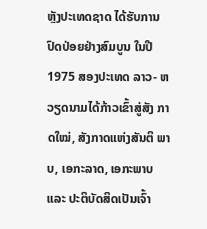ຫຼັງປະເທດຊາດ ໄດ້ຮັບການປົດປ່ອຍຢ່າງສົມບູນ ໃນປີ 1975 ສອງປະເທດ ລາວ- ຫວຽດນາມໄດ້ກ້າວເຂົ້າສູ່ສັງ ກາດໃໝ່, ສັງກາດແຫ່ງສັນຕິ ພາບ, ເອກະລາດ, ເອກະພາບ ແລະ ປະຕິບັດສິດເປັນເຈົ້າ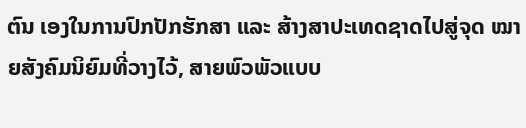ຕົນ ເອງໃນການປົກປັກຮັກສາ ແລະ ສ້າງສາປະເທດຊາດໄປສູ່ຈຸດ ໝາຍສັງຄົມນິຍົມທີ່ວາງໄວ້, ສາຍພົວພັວແບບ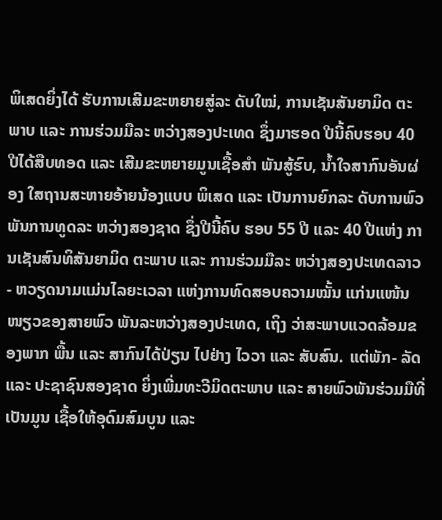ພິເສດຍິ່ງໄດ້ ຮັບການເສີມຂະຫຍາຍສູ່ລະ ດັບໃໝ່, ການເຊັນສັນຍາມິດ ຕະພາບ ແລະ ການຮ່ວມມືລະ ຫວ່າງສອງປະເທດ ຊຶ່ງມາຮອດ ປີນີ້ຄົບຮອບ 40 ປີໄດ້ສືບທອດ ແລະ ເສີມຂະຫຍາຍມູນເຊື້ອສໍາ ພັນສູ້ຮົບ, ນ້ຳໃຈສາກົນອັນຜ່ອງ ໃສຖານສະຫາຍອ້າຍນ້ອງແບບ ພິເສດ ແລະ ເປັນການຍົກລະ ດັບການພົວພັນການທູດລະ ຫວ່າງສອງຊາດ ຊຶ່ງປີນີ້ຄົບ ຮອບ 55 ປີ ແລະ 40 ປີແຫ່ງ ການເຊັນສົນທິສັນຍາມິດ ຕະພາບ ແລະ ການຮ່ວມມືລະ ຫວ່າງສອງປະເທດລາວ- ຫວຽດນາມແມ່ນໄລຍະເວລາ ແຫ່ງການທົດສອບຄວາມໝັ້ນ ແກ່ນແໜ້ນໜຽວຂອງສາຍພົວ ພັນລະຫວ່າງສອງປະເທດ, ເຖິງ ວ່າສະພາບແວດລ້ອມຂອງພາກ ພື້ນ ແລະ ສາກົນໄດ້ປ່ຽນ ໄປຢ່າງ ໄວວາ ແລະ ສັບສົນ. ແຕ່ພັກ- ລັດ ແລະ ປະຊາຊົນສອງຊາດ ຍິ່ງເພີ່ມທະວີມິດຕະພາບ ແລະ ສາຍພົວພັນຮ່ວມມືທີ່ເປັນມູນ ເຊື້ອໃຫ້ອຸດົມສົມບູນ ແລະ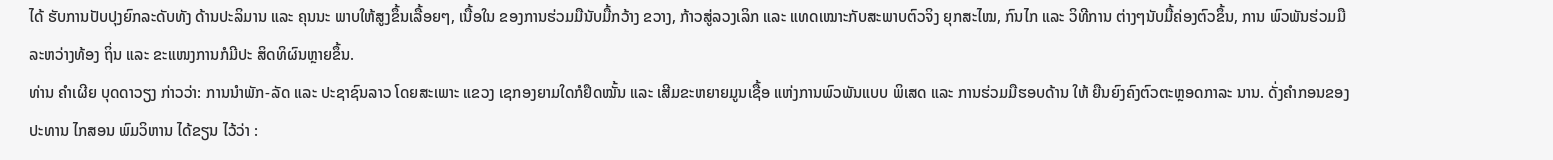ໄດ້ ຮັບການປັບປຸງຍົກລະດັບທັງ ດ້ານປະລິມານ ແລະ ຄຸນນະ ພາບໃຫ້ສູງຂຶ້ນເລື້ອຍໆ, ເນື້ອໃນ ຂອງການຮ່ວມມືນັບມື້ກວ້າງ ຂວາງ, ກ້າວສູ່ລວງເລິກ ແລະ ແທດເໝາະກັບສະພາບຕົວຈິງ ຍຸກສະໄໝ, ກົນໄກ ແລະ ວິທີການ ຕ່າງໆນັບມື້ຄ່ອງຕົວຂຶ້ນ, ການ ພົວພັນຮ່ວມມືລະຫວ່າງທ້ອງ ຖິ່ນ ແລະ ຂະແໜງການກໍມີປະ ສິດທິຜົນຫຼາຍຂຶ້ນ.
ທ່ານ ຄຳເຜີຍ ບຸດດາວຽງ ກ່າວວ່າ: ການນຳພັກ-ລັດ ແລະ ປະຊາຊົນລາວ ໂດຍສະເພາະ ແຂວງ ເຊກອງຍາມໃດກໍຢຶດໝັ້ນ ແລະ ເສີມຂະຫຍາຍມູນເຊື້ອ ແຫ່ງການພົວພັນແບບ ພິເສດ ແລະ ການຮ່ວມມືຮອບດ້ານ ໃຫ້ ຍືນຍົງຄົງຕົວຕະຫຼອດກາລະ ນານ. ດັ່ງຄຳກອນຂອງປະທານ ໄກສອນ ພົມວິຫານ ໄດ້ຂຽນ ໄວ້ວ່າ :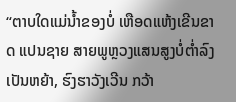“ຕາບໃດແມ່ນ້ຳຂອງບໍ່ ເຫືອດແຫ້ງເຂີນຂາດ ແປນຊາຍ ສາຍພູຫຼວງແສນສູງບໍ່ຕ່ຳລົງ ເປັນຫຍ້າ, ຮົງຮາວັງເວີນ ກວ້າ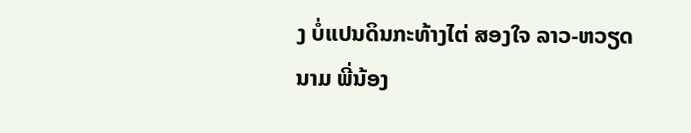ງ ບໍ່ແປນດິນກະທ້າງໄຕ່ ສອງໃຈ ລາວ-ຫວຽດນາມ ພີ່ນ້ອງ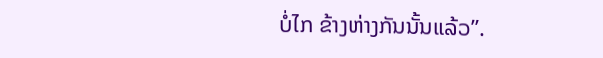ບໍ່ໄກ ຂ້າງຫ່າງກັນນັ້ນແລ້ວ”.